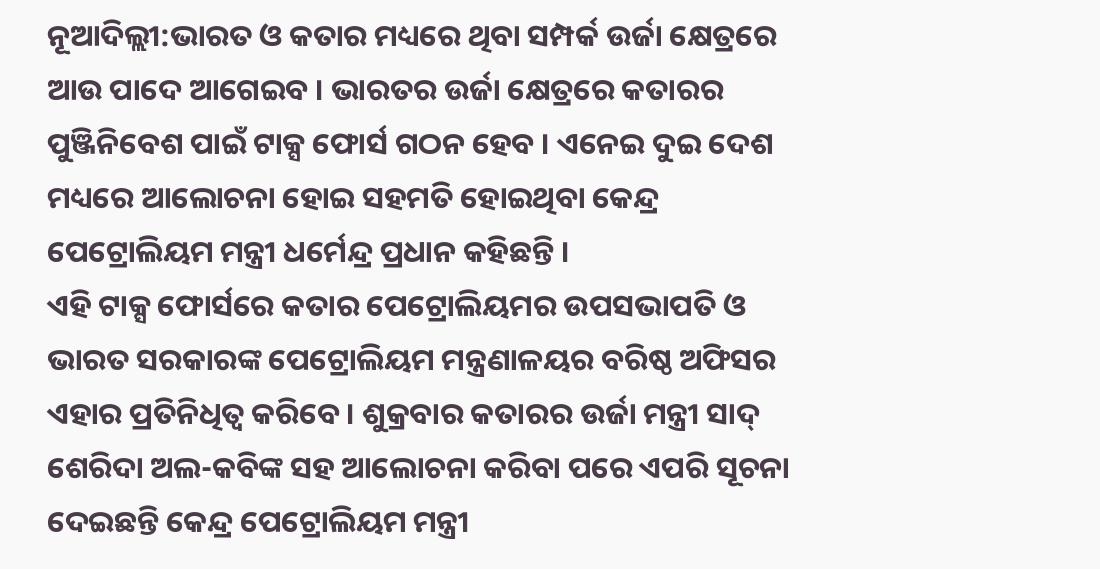ନୂଆଦିଲ୍ଲୀ:ଭାରତ ଓ କତାର ମଧ୍ୟରେ ଥିବା ସମ୍ପର୍କ ଉର୍ଜା କ୍ଷେତ୍ରରେ ଆଉ ପାଦେ ଆଗେଇବ । ଭାରତର ଉର୍ଜା କ୍ଷେତ୍ରରେ କତାରର ପୁଞ୍ଜିନିବେଶ ପାଇଁ ଟାକ୍ସ ଫୋର୍ସ ଗଠନ ହେବ । ଏନେଇ ଦୁଇ ଦେଶ ମଧ୍ୟରେ ଆଲୋଚନା ହୋଇ ସହମତି ହୋଇଥିବା କେନ୍ଦ୍ର ପେଟ୍ରୋଲିୟମ ମନ୍ତ୍ରୀ ଧର୍ମେନ୍ଦ୍ର ପ୍ରଧାନ କହିଛନ୍ତି ।
ଏହି ଟାକ୍ସ ଫୋର୍ସରେ କତାର ପେଟ୍ରୋଲିୟମର ଉପସଭାପତି ଓ ଭାରତ ସରକାରଙ୍କ ପେଟ୍ରୋଲିୟମ ମନ୍ତ୍ରଣାଳୟର ବରିଷ୍ଠ ଅଫିସର ଏହାର ପ୍ରତିନିଧିତ୍ବ କରିବେ । ଶୁକ୍ରବାର କତାରର ଉର୍ଜା ମନ୍ତ୍ରୀ ସାଦ୍ ଶେରିଦା ଅଲ-କବିଙ୍କ ସହ ଆଲୋଚନା କରିବା ପରେ ଏପରି ସୂଚନା ଦେଇଛନ୍ତି କେନ୍ଦ୍ର ପେଟ୍ରୋଲିୟମ ମନ୍ତ୍ରୀ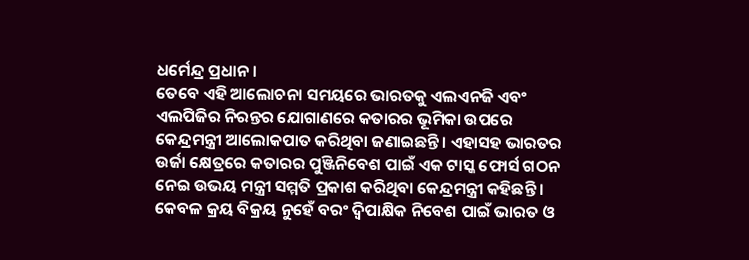ଧର୍ମେନ୍ଦ୍ର ପ୍ରଧାନ ।
ତେବେ ଏହି ଆଲୋଚନା ସମୟରେ ଭାରତକୁ ଏଲଏନଜି ଏବଂ ଏଲପିଜିର ନିରନ୍ତର ଯୋଗାଣରେ କତାରର ଭୂମିକା ଉପରେ କେନ୍ଦ୍ରମନ୍ତ୍ରୀ ଆଲୋକପାତ କରିଥିବା ଜଣାଇଛନ୍ତି । ଏହାସହ ଭାରତର ଉର୍ଜା କ୍ଷେତ୍ରରେ କତାରର ପୁଞ୍ଜିନିବେଶ ପାଇଁ ଏକ ଟାସ୍କ ଫୋର୍ସ ଗଠନ ନେଇ ଉଭୟ ମନ୍ତ୍ରୀ ସମ୍ମତି ପ୍ରକାଶ କରିଥିବା କେନ୍ଦ୍ରମନ୍ତ୍ରୀ କହିଛନ୍ତି ।
କେବଳ କ୍ରୟ ବିକ୍ରୟ ନୁହେଁ ବରଂ ଦ୍ବିପାକ୍ଷିକ ନିବେଶ ପାଇଁ ଭାରତ ଓ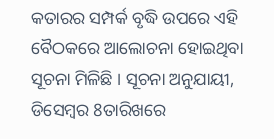କତାରର ସମ୍ପର୍କ ବୃଦ୍ଧି ଉପରେ ଏହି ବୈଠକରେ ଆଲୋଚନା ହୋଇଥିବା ସୂଚନା ମିଳିଛି । ସୂଚନା ଅନୁଯାୟୀ, ଡିସେମ୍ବର 8ତାରିଖରେ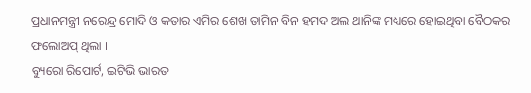ପ୍ରଧାନମନ୍ତ୍ରୀ ନରେନ୍ଦ୍ର ମୋଦି ଓ କତାର ଏମିର ଶେଖ ତାମିନ ବିନ ହମଦ ଅଲ ଥାନିଙ୍କ ମଧ୍ୟରେ ହୋଇଥିବା ବୈଠକର ଫଲୋଅପ୍ ଥିଲା ।
ବ୍ୟୁରୋ ରିପୋର୍ଟ, ଇଟିଭି ଭାରତ